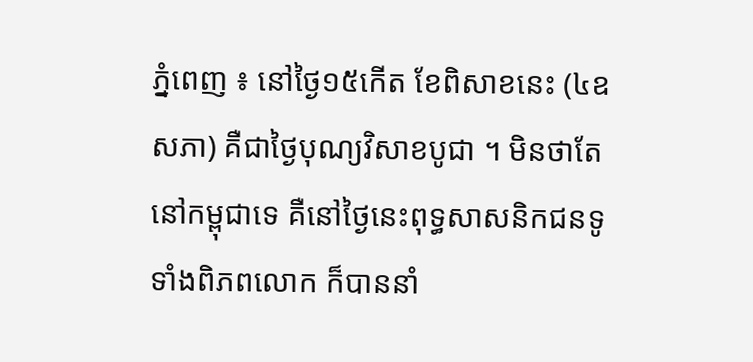ភ្នំពេញ ៖ នៅថ្ងៃ១៥កើត ខែពិសាខនេះ (៤ឧសភា) គឺជាថ្ងៃបុណ្យវិសាខបូជា ។ មិនថាតែនៅកម្ពុជាទេ គឺនៅថ្ងៃនេះពុទ្ធសាសនិកជនទូទាំងពិភពលោក ក៏បាននាំ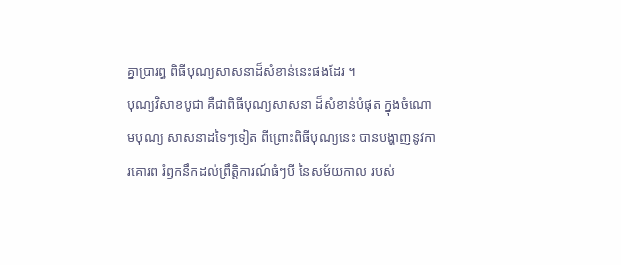គ្នាប្រារព្ធ ពិធីបុណ្យសាសនាដ៏សំខាន់នេះផងដែរ ។
បុណ្យវិសាខបូជា គឺជាពិធីបុណ្យសាសនា ដ៏សំខាន់បំផុត ក្នុងចំណោមបុណ្យ សាសនាដទៃៗទៀត ពីព្រោះពិធីបុណ្យនេះ បានបង្ហាញនូវការគោរព រំឭកនឹកដល់ព្រឹត្តិការណ៍ធំៗបី នៃសម័យកាល របស់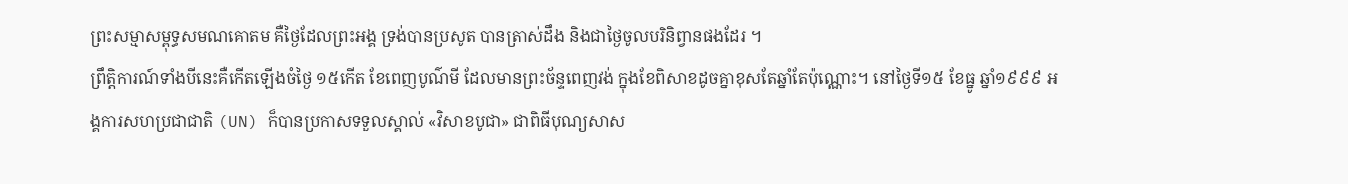ព្រះសម្មាសម្ពុទ្ធសមណគោតម គឺថ្ងៃដែលព្រះអង្គ ទ្រង់បានប្រសូត បានត្រាស់ដឹង និងជាថ្ងៃចូលបរិនិព្វានផងដែរ ។
ព្រឹត្តិការណ៍ទាំងបីនេះគឺកើតឡើងចំថ្ងៃ ១៥កើត ខែពេញបូណ៌មី ដែលមានព្រះច័ន្ទពេញវង់ ក្នុងខែពិសាខដូចគ្នាខុសតែឆ្នាំតែប៉ុណ្ណោះ។ នៅថ្ងៃទី១៥ ខែធ្នូ ឆ្នាំ១៩៩៩ អង្គការសហប្រជាជាតិ (UN) ក៏បានប្រកាសទទួលស្គាល់ «វិសាខបូជា» ជាពិធីបុណ្យសាស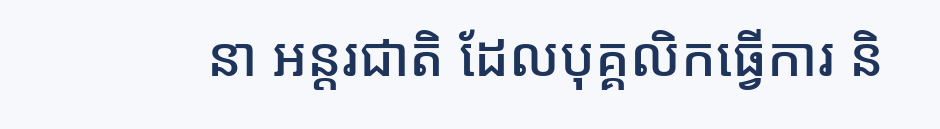នា អន្តរជាតិ ដែលបុគ្គលិកធ្វើការ និ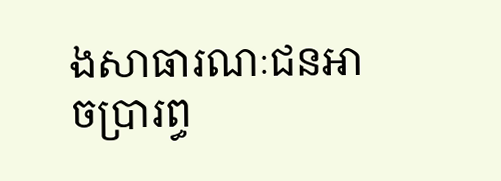ងសាធារណៈជនអាចប្រារព្ធ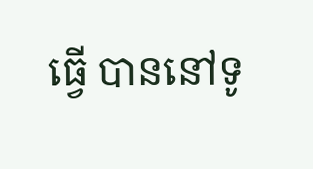ធ្វើ បាននៅទូ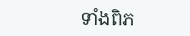ទាំងពិភ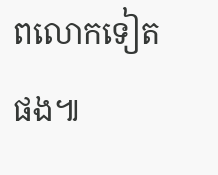ពលោកទៀតផង៕